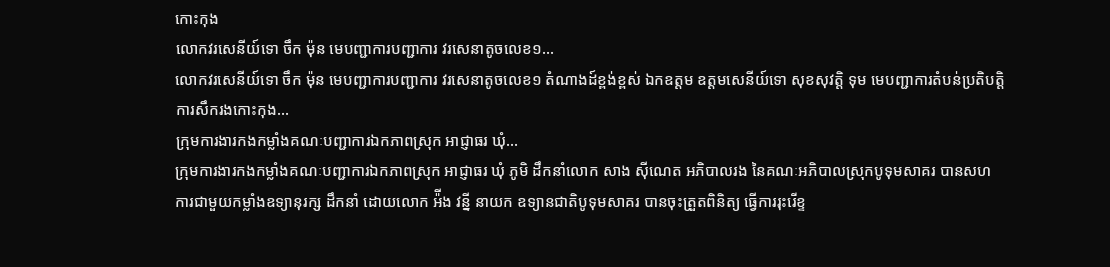កោះកុង
លោកវរសេនីយ៍ទោ ចឹក ម៉ុន មេបញ្ជាការបញ្ជាការ វរសេនាតូចលេខ១...
លោកវរសេនីយ៍ទោ ចឹក ម៉ុន មេបញ្ជាការបញ្ជាការ វរសេនាតូចលេខ១ តំណាងដ៍ខ្ពង់ខ្ពស់ ឯកឧត្ដម ឧត្ដមសេនីយ៍ទោ សុខសុវត្តិ ទុម មេបញ្ជាការតំបន់ប្រតិបត្តិការសឹករងកោះកុង...
ក្រុមការងារកងកម្លាំងគណៈបញ្ជាការឯកភាពស្រុក អាជ្ញាធរ ឃុំ...
ក្រុមការងារកងកម្លាំងគណៈបញ្ជាការឯកភាពស្រុក អាជ្ញាធរ ឃុំ ភូមិ ដឹកនាំលោក សាង ស៊ីណេត អភិបាលរង នៃគណៈអភិបាលស្រុកបូទុមសាគរ បានសហការជាមួយកម្លាំងឧទ្យានុរក្ស ដឹកនាំ ដោយលោក អ៉ីង វន្នី នាយក ឧទ្យានជាតិបូទុមសាគរ បានចុះត្រួតពិនិត្យ ធ្វើការរុះរើខ្ទ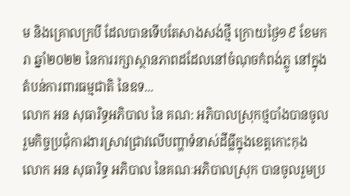ម និងគ្រោលក្របី ដែលបានទើបតែសាងសង់ថ្មី ក្រោយថ្ងៃ១៩ ខែមករា ឆ្នាំ២០២២ នៃការរក្សាស្ថានភាពដដែលនៅចំណុចកំពង់ភ្លូ នៅក្នុងតំបន់ការពារធម្មជាតិ នៃឧទ...
លោក អន សុធារិទ្ធអភិបាល នៃ គណ: អភិបាលស្រុកថ្មបាំងបានចូលរួមកិច្ចប្រជុំការងារស្រាវជ្រាវលើបញ្ហាទំនាស់ដីធ្លីក្នុងខេត្តកោះកុង
លោក អន សុធារិទ្ធ អភិបាល នៃគណៈអភិបាលស្រុក បានចូលរួមប្រ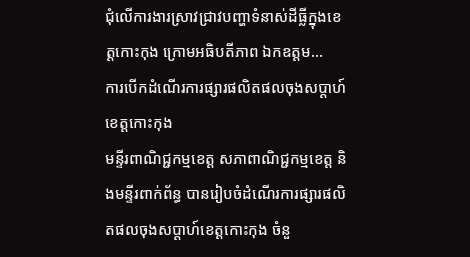ជុំលេីការងារស្រាវជ្រាវបញ្ហាទំនាស់ដីធ្លីក្នុងខេត្តកោះកុង ក្រោមអធិបតីភាព ឯកឧត្តម...
ការបើកដំណើរការផ្សារផលិតផលចុងសប្តាហ៍ខេត្តកោះកុង
មន្ទីរពាណិជ្ជកម្មខេត្ត សភាពាណិជ្ជកម្មខេត្ត និងមន្ទីរពាក់ព័ន្ធ បានរៀបចំដំណើរការផ្សារផលិតផលចុងសប្តាហ៍ខេត្តកោះកុង ចំនួ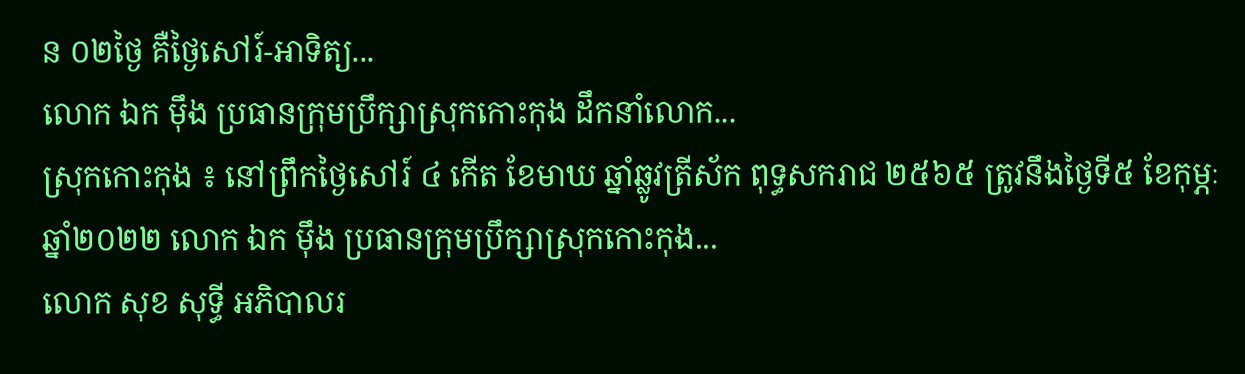ន ០២ថ្ងៃ គឺថ្ងៃសៅរ៍-អាទិត្យ...
លោក ឯក ម៉ឹង ប្រធានក្រុមប្រឹក្សាស្រុកកោះកុង ដឹកនាំលោក...
ស្រុកកោះកុង ៖ នៅព្រឹកថ្ងៃសៅរ៍ ៤ កើត ខែមាឃ ឆ្នាំឆ្លូវត្រីស័ក ពុទ្ធសករាជ ២៥៦៥ ត្រូវនឹងថ្ងៃទី៥ ខែកុម្ភៈ ឆ្នាំ២០២២ លោក ឯក ម៉ឹង ប្រធានក្រុមប្រឹក្សាស្រុកកោះកុង...
លោក សុខ សុទ្ធី អភិបាលរ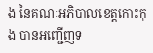ង នៃគណៈអភិបាលខេត្តកោះកុង បានអញ្ជើញទ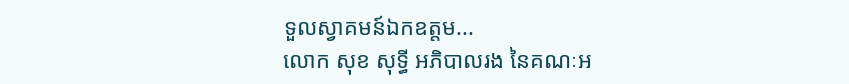ទួលស្វាគមន៍ឯកឧត្តម...
លោក សុខ សុទ្ធី អភិបាលរង នៃគណៈអ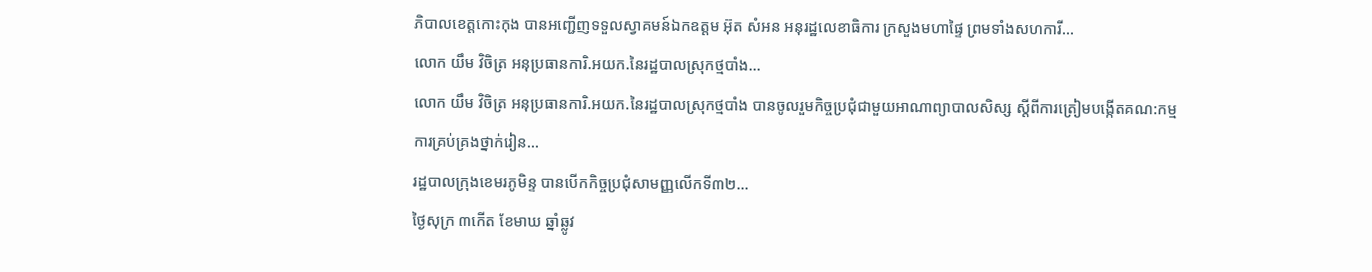ភិបាលខេត្តកោះកុង បានអញ្ជើញទទួលស្វាគមន៍ឯកឧត្តម អ៊ុត សំអន អនុរដ្ឋលេខាធិការ ក្រសួងមហាផ្ទៃ ព្រមទាំងសហការី...
លោក យឹម វិចិត្រ អនុប្រធានការិ.អយក.នៃរដ្ឋបាលស្រុកថ្មបាំង...
លោក យឹម វិចិត្រ អនុប្រធានការិ.អយក.នៃរដ្ឋបាលស្រុកថ្មបាំង បានចូលរួមកិច្ចប្រជុំជាមួយអាណាព្យាបាលសិស្ស ស្តីពីការត្រៀមបង្កើតគណ:កម្មការគ្រប់គ្រងថ្នាក់រៀន...
រដ្ឋបាលក្រុងខេមរភូមិន្ទ បានបើកកិច្ចប្រជុំសាមញ្ញលើកទី៣២...
ថ្ងៃសុក្រ ៣កើត ខែមាឃ ឆ្នាំឆ្លូវ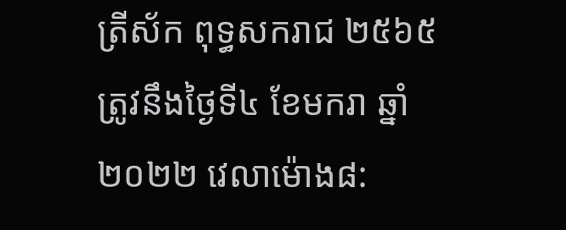ត្រីស័ក ពុទ្ធសករាជ ២៥៦៥ត្រូវនឹងថ្ងៃទី៤ ខែមករា ឆ្នាំ២០២២ វេលាម៉ោង៨: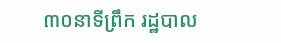៣០នាទីព្រឹក រដ្ឋបាល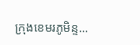ក្រុងខេមរភូមិន្ទ...